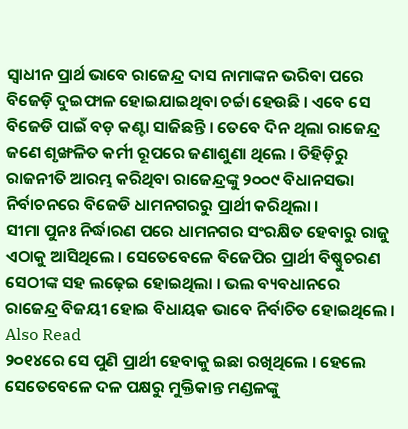ସ୍ୱାଧୀନ ପ୍ରାର୍ଥ ଭାବେ ରାଜେନ୍ଦ୍ର ଦାସ ନାମାଙ୍କନ ଭରିବା ପରେ ବିଜେଡ଼ି ଦୁଇଫାଳ ହୋଇଯାଇଥିବା ଚର୍ଚ୍ଚା ହେଉଛି । ଏବେ ସେ ବିଜେଡି ପାଇଁ ବଡ଼ କଣ୍ଟା ସାଜିଛନ୍ତି । ତେବେ ଦିନ ଥିଲା ରାଜେନ୍ଦ୍ର ଜଣେ ଶୃଙ୍ଖଳିତ କର୍ମୀ ରୂପରେ ଜଣାଶୁଣା ଥିଲେ । ତିହିଡ଼ିରୁ ରାଜନୀତି ଆରମ୍ଭ କରିଥିବା ରାଜେନ୍ଦ୍ରଙ୍କୁ ୨୦୦୯ ବିଧାନସଭା ନିର୍ବାଚନରେ ବିଜେଡି ଧାମନଗରରୁ ପ୍ରାର୍ଥୀ କରିଥିଲା ।
ସୀମା ପୁନଃ ନିର୍ଦ୍ଧାରଣ ପରେ ଧାମନଗର ସଂରକ୍ଷିତ ହେବାରୁ ରାଜୁ ଏଠାକୁ ଆସିଥିଲେ । ସେତେବେଳେ ବିଜେପିର ପ୍ରାର୍ଥୀ ବିଷ୍ଣୁଚରଣ ସେଠୀଙ୍କ ସହ ଲଢ଼େଇ ହୋଇଥିଲା । ଭଲ ବ୍ୟବଧାନରେ ରାଜେନ୍ଦ୍ର ବିଜୟୀ ହୋଇ ବିଧାୟକ ଭାବେ ନିର୍ବାଚିତ ହୋଇଥିଲେ ।
Also Read
୨୦୧୪ରେ ସେ ପୁଣି ପ୍ରାର୍ଥୀ ହେବାକୁ ଇଛା ରଖିଥିଲେ । ହେଲେ ସେତେବେଳେ ଦଳ ପକ୍ଷରୁ ମୁକ୍ତିକାନ୍ତ ମଣ୍ଡଳଙ୍କୁ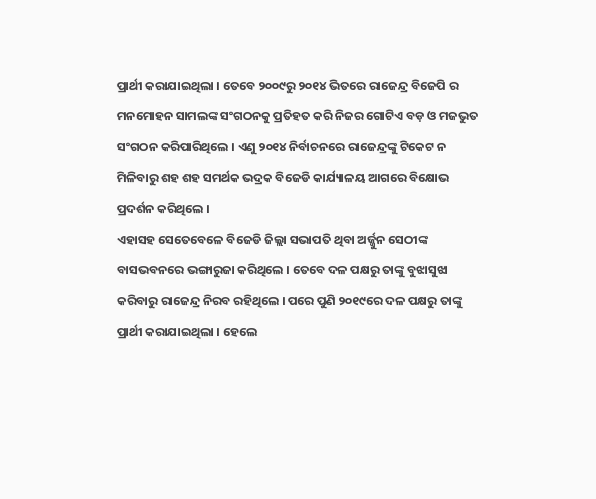ପ୍ରାର୍ଥୀ କରାଯାଇଥିଲା । ତେବେ ୨୦୦୯ରୁ ୨୦୧୪ ଭିତରେ ରାଜେନ୍ଦ୍ର ବିଜେପି ର ମନମୋହନ ସାମଲଙ୍କ ସଂଗଠନକୁ ପ୍ରତିହତ କରି ନିଜର ଗୋଟିଏ ବଡ଼ ଓ ମଜଭୁତ ସଂଗଠନ କରିପାରିଥିଲେ । ଏଣୁ ୨୦୧୪ ନିର୍ବାଚନରେ ରାଜେନ୍ଦ୍ରଙ୍କୁ ଟିକେଟ ନ ମିଳିବାରୁ ଶହ ଶହ ସମର୍ଥକ ଭଦ୍ରକ ବିଜେଡି କାର୍ଯ୍ୟାଳୟ ଆଗରେ ବିକ୍ଷୋଭ ପ୍ରଦର୍ଶନ କରିଥିଲେ ।
ଏହାସହ ସେତେବେଳେ ବିଜେଡି ଜିଲ୍ଲା ସଭାପତି ଥିବା ଅର୍ଜ୍ଜୁନ ସେଠୀଙ୍କ ବାସଭବନରେ ଭଙ୍ଗାରୁଜା କରିଥିଲେ । ତେବେ ଦଳ ପକ୍ଷରୁ ତାଙ୍କୁ ବୁଝାସୁଝା କରିବାରୁ ରାଜେନ୍ଦ୍ର ନିରବ ରହିଥିଲେ । ପରେ ପୁଣି ୨୦୧୯ରେ ଦଳ ପକ୍ଷରୁ ତାଙ୍କୁ ପ୍ରାର୍ଥୀ କରାଯାଇଥିଲା । ହେଲେ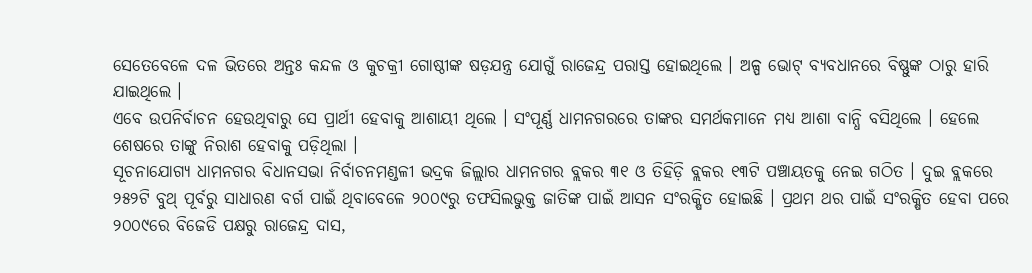ସେତେବେଳେ ଦଳ ଭିତରେ ଅନ୍ତଃ କନ୍ଦଳ ଓ କୁଚକ୍ରୀ ଗୋଷ୍ଠୀଙ୍କ ଷଡ଼ଯନ୍ତ୍ର ଯୋଗୁଁ ରାଜେନ୍ଦ୍ର ପରାସ୍ତ ହୋଇଥିଲେ । ଅଳ୍ପ ଭୋଟ୍ ବ୍ୟବଧାନରେ ବିଷ୍ଣୁଙ୍କ ଠାରୁ ହାରି ଯାଇଥିଲେ ।
ଏବେ ଉପନିର୍ବାଚନ ହେଉଥିବାରୁ ସେ ପ୍ରାର୍ଥୀ ହେବାକୁ ଆଶାୟୀ ଥିଲେ । ସଂପୂର୍ଣ୍ଣ ଧାମନଗରରେ ତାଙ୍କର ସମର୍ଥକମାନେ ମଧ୍ୟ ଆଶା ବାନ୍ଧି ବସିଥିଲେ । ହେଲେ ଶେଷରେ ତାଙ୍କୁ ନିରାଶ ହେବାକୁ ପଡ଼ିଥିଲା ।
ସୂଚନାଯୋଗ୍ୟ ଧାମନଗର ବିଧାନସଭା ନିର୍ବାଚନମଣ୍ଡଳୀ ଭଦ୍ରକ ଜିଲ୍ଲାର ଧାମନଗର ବ୍ଲକର ୩୧ ଓ ତିହିଡ଼ି ବ୍ଲକର ୧୩ଟି ପଞ୍ଚାୟତକୁ ନେଇ ଗଠିତ । ଦୁଇ ବ୍ଲକରେ ୨୫୨ଟି ବୁଥ୍ ପୂର୍ବରୁ ସାଧାରଣ ବର୍ଗ ପାଇଁ ଥିବାବେଳେ ୨୦୦୯ରୁ ତଫସିଲଭୁକ୍ତ ଜାତିଙ୍କ ପାଇଁ ଆସନ ସଂରକ୍ଷିତ ହୋଇଛି । ପ୍ରଥମ ଥର ପାଇଁ ସଂରକ୍ଷିତ ହେବା ପରେ ୨୦୦୯ରେ ବିଜେଡି ପକ୍ଷରୁ ରାଜେନ୍ଦ୍ର ଦାସ,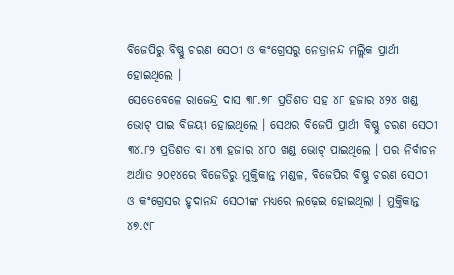ବିଜେପିରୁ ବିଷ୍ଣୁ ଚରଣ ସେଠୀ ଓ କଂଗ୍ରେସରୁ ନେତ୍ରାନନ୍ଦ ମଲ୍ଲିକ ପ୍ରାର୍ଥୀ ହୋଇଥିଲେ ।
ସେତେବେଳେ ରାଜେନ୍ଦ୍ର ଦାସ ୩୮.୭୮ ପ୍ରତିଶତ ସହ ୪୮ ହଜାର ୪୨୪ ଖଣ୍ଡ ଭୋଟ୍ ପାଇ ବିଜୟୀ ହୋଇଥିଲେ । ସେଥର ବିଜେପି ପ୍ରାର୍ଥୀ ବିଷ୍ଣୁ ଚରଣ ସେଠୀ ୩୪.୮୨ ପ୍ରତିଶତ ବା ୪୩ ହଜାର ୪୮୦ ଖଣ୍ଡ ଭୋଟ୍ ପାଇଥିଲେ । ପର ନିର୍ବାଚନ ଅର୍ଥାତ ୨୦୧୪ରେ ବିଜେଡିରୁ ମୁକ୍ତିକାନ୍ତ ମଣ୍ଡଳ, ବିଜେପିର ବିଷ୍ଣୁ ଚରଣ ସେଠୀ ଓ କଂଗ୍ରେସର ହୃଦାନନ୍ଦ ସେଠୀଙ୍କ ମଧ୍ୟରେ ଲଢ଼େଇ ହୋଇଥିଲା । ମୁକ୍ତିକାନ୍ତ ୪୭.୯୮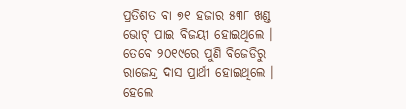ପ୍ରତିଶତ ବା ୭୧ ହଜାର ୫୩୮ ଖଣ୍ଡ ଭୋଟ୍ ପାଇ ବିଜୟୀ ହୋଇଥିଲେ ।
ତେବେ ୨୦୧୯ରେ ପୁଣି ବିଜେଡିରୁ ରାଜେନ୍ଦ୍ର ଦାସ ପ୍ରାର୍ଥୀ ହୋଇଥିଲେ । ହେଲେ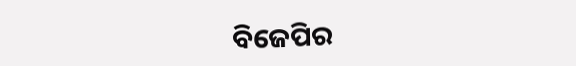ବିଜେପିର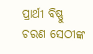ପ୍ରାର୍ଥୀ ବିଷ୍ଣୁ ଚରଣ ସେଠୀଙ୍କ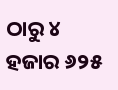ଠାରୁ ୪ ହଜାର ୬୨୫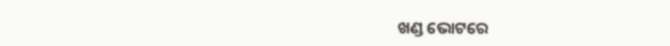ଖଣ୍ଡ ଭୋଟରେ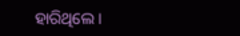ହାରିଥିଲେ ।